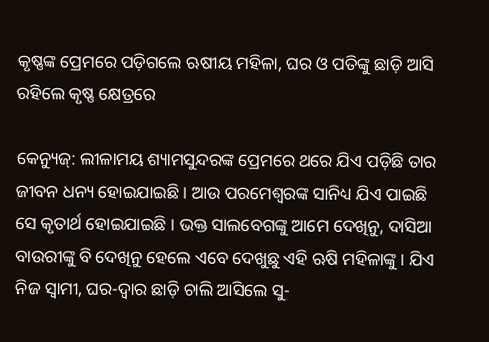କୃଷ୍ଣଙ୍କ ପ୍ରେମରେ ପଡ଼ିଗଲେ ଋଷୀୟ ମହିଳା, ଘର ଓ ପତିଙ୍କୁ ଛାଡ଼ି ଆସି ରହିଲେ କୃଷ୍ଣ କ୍ଷେତ୍ରରେ

କେନ୍ୟୁଜ୍‌: ଲୀଳାମୟ ଶ୍ୟାମସୁନ୍ଦରଙ୍କ ପ୍ରେମରେ ଥରେ ଯିଏ ପଡ଼ିଛି ତାର ଜୀବନ ଧନ୍ୟ ହୋଇଯାଇଛି । ଆଉ ପରମେଶ୍ୱରଙ୍କ ସାନିଧ୍ୟ ଯିଏ ପାଇଛି ସେ କୃତାର୍ଥ ହୋଇଯାଇଛି । ଭକ୍ତ ସାଲବେଗଙ୍କୁ ଆମେ ଦେଖିନୁ, ଦାସିଆ ବାଉରୀଙ୍କୁ ବି ଦେଖିନୁ ହେଲେ ଏବେ ଦେଖୁଛୁ ଏହି ଋଷି ମହିଳାଙ୍କୁ । ଯିଏ ନିଜ ସ୍ୱାମୀ, ଘର-ଦ୍ୱାର ଛାଡ଼ି ଚାଲି ଆସିଲେ ସୁ-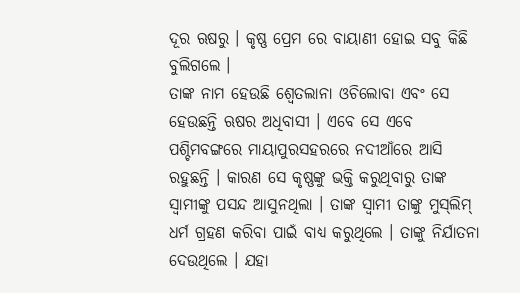ଦୂର ଋଷରୁ । କୃଷ୍ଣ ପ୍ରେମ ରେ ବାୟାଣୀ ହୋଇ ସବୁ କିଛି ବୁଲିଗଲେ ।
ତାଙ୍କ ନାମ ହେଉଛି ଶ୍ୱେତଲାନା ଓଚିଲୋବା ଏବଂ ସେ ହେଉଛନ୍ତି ଋଷର ଅଧିବାସୀ । ଏବେ ସେ ଏବେ ପଶ୍ଚିମବଙ୍ଗରେ ମାୟାପୁରସହରରେ ନଦୀଆଁରେ ଆସି ରହୁଛନ୍ତି । କାରଣ ସେ କୃଷ୍ଣଙ୍କୁ ଭକ୍ତି କରୁଥିବାରୁ ତାଙ୍କ ସ୍ୱାମୀଙ୍କୁ ପସନ୍ଦ ଆସୁନଥିଲା । ତାଙ୍କ ସ୍ୱାମୀ ତାଙ୍କୁ ମୁସ୍‌ଲିମ୍‌ ଧର୍ମ ଗ୍ରହଣ କରିବା ପାଇଁ ବାଧ୍ୟ କରୁଥିଲେ । ତାଙ୍କୁ ନିର୍ଯାତନା ଦେଉଥିଲେ । ଯହା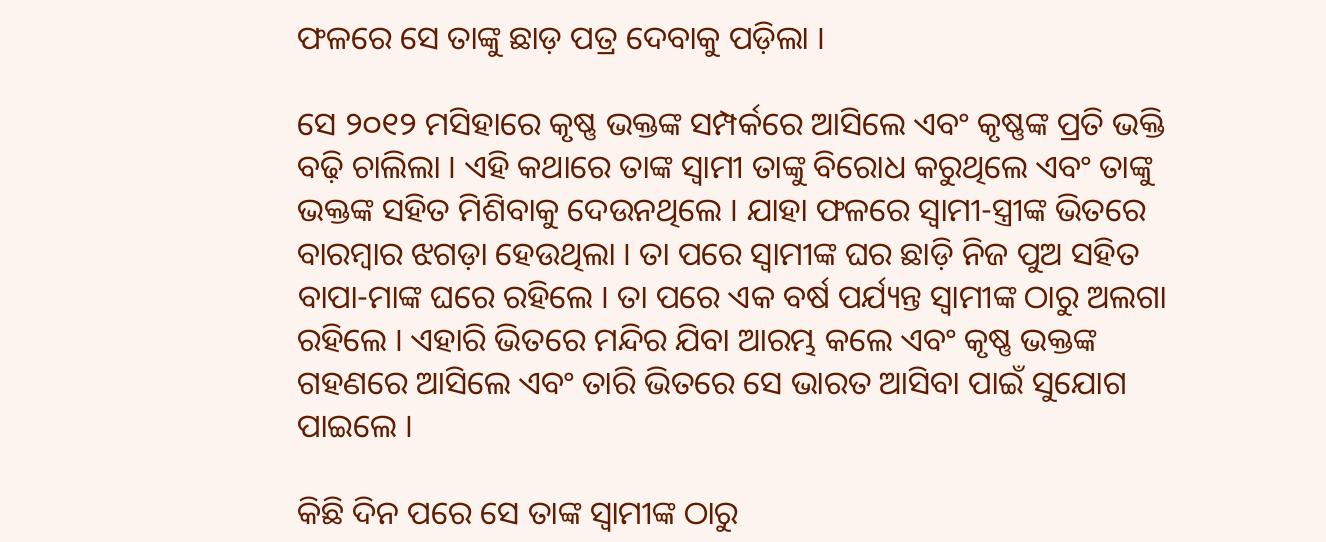ଫଳରେ ସେ ତାଙ୍କୁ ଛାଡ଼ ପତ୍ର ଦେବାକୁ ପଡ଼ିଲା ।

ସେ ୨୦୧୨ ମସିହାରେ କୃଷ୍ଣ ଭକ୍ତଙ୍କ ସମ୍ପର୍କରେ ଆସିଲେ ଏବଂ କୃଷ୍ଣଙ୍କ ପ୍ରତି ଭକ୍ତି ବଢ଼ି ଚାଲିଲା । ଏହି କଥାରେ ତାଙ୍କ ସ୍ୱାମୀ ତାଙ୍କୁ ବିରୋଧ କରୁଥିଲେ ଏବଂ ତାଙ୍କୁ ଭକ୍ତଙ୍କ ସହିତ ମିଶିବାକୁ ଦେଉନଥିଲେ । ଯାହା ଫଳରେ ସ୍ୱାମୀ-ସ୍ତ୍ରୀଙ୍କ ଭିତରେ ବାରମ୍ବାର ଝଗଡ଼ା ହେଉଥିଲା । ତା ପରେ ସ୍ୱାମୀଙ୍କ ଘର ଛାଡ଼ି ନିଜ ପୁଅ ସହିତ ବାପା-ମାଙ୍କ ଘରେ ରହିଲେ । ତା ପରେ ଏକ ବର୍ଷ ପର୍ଯ୍ୟନ୍ତ ସ୍ୱାମୀଙ୍କ ଠାରୁ ଅଲଗା ରହିଲେ । ଏହାରି ଭିତରେ ମନ୍ଦିର ଯିବା ଆରମ୍ଭ କଲେ ଏବଂ କୃଷ୍ଣ ଭକ୍ତଙ୍କ ଗହଣରେ ଆସିଲେ ଏବଂ ତାରି ଭିତରେ ସେ ଭାରତ ଆସିବା ପାଇଁ ସୁଯୋଗ ପାଇଲେ ।

କିଛି ଦିନ ପରେ ସେ ତାଙ୍କ ସ୍ୱାମୀଙ୍କ ଠାରୁ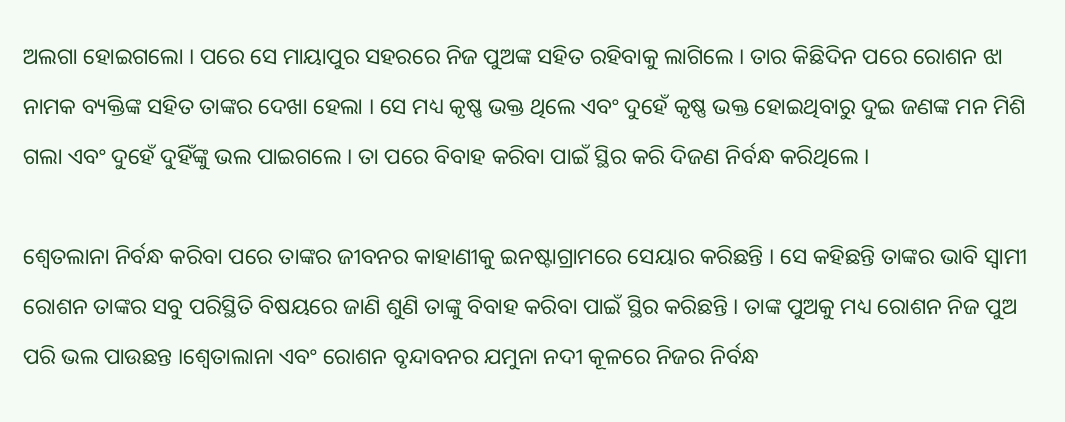ଅଲଗା ହୋଇଗଲୋ । ପରେ ସେ ମାୟାପୁର ସହରରେ ନିଜ ପୁଅଙ୍କ ସହିତ ରହିବାକୁ ଲାଗିଲେ । ତାର କିଛିଦିନ ପରେ ରୋଶନ ଝା ନାମକ ବ୍ୟକ୍ତିଙ୍କ ସହିତ ତାଙ୍କର ଦେଖା ହେଲା । ସେ ମଧ୍ୟ କୃଷ୍ଣ ଭକ୍ତ ଥିଲେ ଏବଂ ଦୁହେଁ କୃଷ୍ଣ ଭକ୍ତ ହୋଇଥିବାରୁ ଦୁଇ ଜଣଙ୍କ ମନ ମିଶି ଗଲା ଏବଂ ଦୁହେଁ ଦୁହିଁଙ୍କୁ ଭଲ ପାଇଗଲେ । ତା ପରେ ବିବାହ କରିବା ପାଇଁ ସ୍ଥିର କରି ଦିଜଣ ନିର୍ବନ୍ଧ କରିଥିଲେ ।

ଶ୍ୱେତଲାନା ନିର୍ବନ୍ଧ କରିବା ପରେ ତାଙ୍କର ଜୀବନର କାହାଣୀକୁ ଇନଷ୍ଟାଗ୍ରାମରେ ସେୟାର କରିଛନ୍ତି । ସେ କହିଛନ୍ତି ତାଙ୍କର ଭାବି ସ୍ୱାମୀ ରୋଶନ ତାଙ୍କର ସବୁ ପରିସ୍ଥିତି ବିଷୟରେ ଜାଣି ଶୁଣି ତାଙ୍କୁ ବିବାହ କରିବା ପାଇଁ ସ୍ଥିର କରିଛନ୍ତି । ତାଙ୍କ ପୁଅକୁ ମଧ୍ୟ ରୋଶନ ନିଜ ପୁଅ ପରି ଭଲ ପାଉଛନ୍ତ ।ଶ୍ୱେତାଲାନା ଏବଂ ରୋଶନ ବୃନ୍ଦାବନର ଯମୁନା ନଦୀ କୂଳରେ ନିଜର ନିର୍ବନ୍ଧ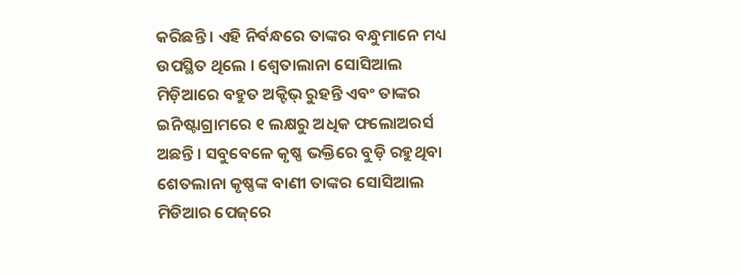କରିଛନ୍ତି । ଏହି ନିର୍ବନ୍ଧରେ ତାଙ୍କର ବନ୍ଧୁମାନେ ମଧ୍ୟ ଉପସ୍ଥିତ ଥିଲେ । ଶ୍ୱେତାଲାନା ସୋସିଆଲ ମିଡ଼ିଆରେ ବହୁତ ଅକ୍ଟିଭ୍‌ ରୁହନ୍ତି ଏବଂ ତାଙ୍କର ଇିନଷ୍ଟାଗ୍ରାମରେ ୧ ଲକ୍ଷରୁ ଅଧିକ ଫଲୋଅରର୍ସ ଅଛନ୍ତି । ସବୁବେଳେ କୃଷ୍ଣ ଭକ୍ତିରେ ବୁଡ଼ି ରହୁଥିବା ଶେତଲାନା କୃଷ୍ଣଙ୍କ ବାଣୀ ତାଙ୍କର ସୋସିଆଲ ମିଡିଆର ପେଜ୍‌ରେ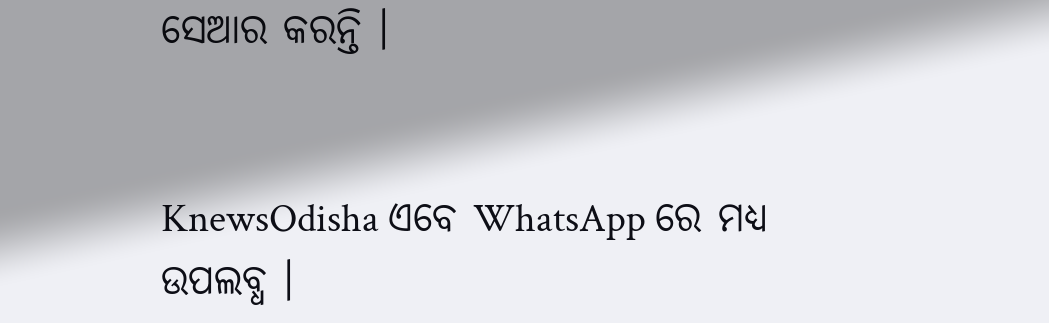ସେଆର କରନ୍ତି ।


KnewsOdisha ଏବେ WhatsApp ରେ ମଧ୍ୟ ଉପଲବ୍ଧ ।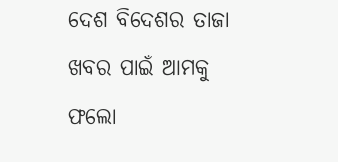ଦେଶ ବିଦେଶର ତାଜା ଖବର ପାଇଁ ଆମକୁ ଫଲୋ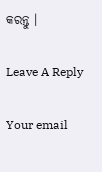କରନ୍ତୁ ।

Leave A Reply

Your email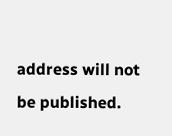address will not be published.